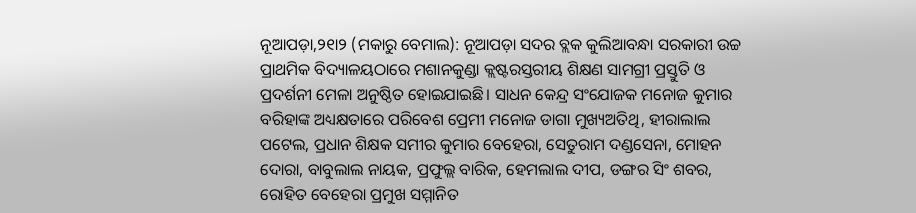ନୂଆପଡ଼ା,୨୧ା୨ (ମକାରୁ ବେମାଲ): ନୂଆପଡ଼ା ସଦର ବ୍ଲକ କୁଲିଆବନ୍ଧା ସରକାରୀ ଉଚ୍ଚ ପ୍ରାଥମିକ ବିଦ୍ୟାଳୟଠାରେ ମଶାନକୁଣ୍ଡା କ୍ଲଷ୍ଟରସ୍ତରୀୟ ଶିକ୍ଷଣ ସାମଗ୍ରୀ ପ୍ରସ୍ତୁତି ଓ ପ୍ରଦର୍ଶନୀ ମେଳା ଅନୁଷ୍ଠିତ ହୋଇଯାଇଛି। ସାଧନ କେନ୍ଦ୍ର ସଂଯୋଜକ ମନୋଜ କୁମାର ବରିହାଙ୍କ ଅଧ୍ୟକ୍ଷତାରେ ପରିବେଶ ପ୍ରେମୀ ମନୋଜ ଡାଗା ମୁଖ୍ୟଅତିଥି, ହୀରାଲାଲ ପଟେଲ, ପ୍ରଧାନ ଶିକ୍ଷକ ସମୀର କୁମାର ବେହେରା, ସେତୁରାମ ଦଣ୍ଡସେନା, ମୋହନ ଦୋରା, ବାବୁଲାଲ ନାୟକ, ପ୍ରଫୁଲ୍ଲ ବାରିକ, ହେମଲାଲ ଦୀପ, ଡଙ୍ଗର ସିଂ ଶବର, ରୋହିତ ବେହେରା ପ୍ରମୁଖ ସମ୍ମାନିତ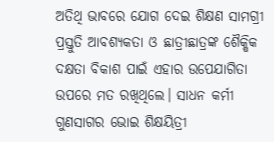ଅତିଥି ଭାବରେ ଯୋଗ ଦେଇ ଶିକ୍ଷଣ ସାମଗ୍ରୀ ପ୍ରସ୍ତୁତି ଆବଶ୍ୟକତା ଓ ଛାତ୍ରୀଛାତ୍ରଙ୍କ ଶୈକ୍ଷିକ ଦକ୍ଷତା ବିକାଶ ପାଇଁ ଏହାର ଉପେଯାଗିତା ଉପରେ ମତ ରଖିଥିଲେ। ସାଧନ କର୍ମୀ ଗୁଣସାଗର ଭୋଇ ଶିକ୍ଷୟିତ୍ରୀ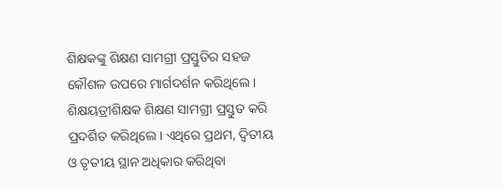ଶିକ୍ଷକଙ୍କୁ ଶିକ୍ଷଣ ସାମଗ୍ରୀ ପ୍ରସ୍ତୁତିର ସହଜ କୌଶଳ ଉପରେ ମାର୍ଗଦର୍ଶନ କରିଥିଲେ। ଶିକ୍ଷୟତ୍ରୀଶିକ୍ଷକ ଶିକ୍ଷଣ ସାମଗ୍ରୀ ପ୍ରସ୍ତୁତ କରି ପ୍ରଦର୍ଶିତ କରିଥିଲେ। ଏଥିରେ ପ୍ରଥମ, ଦ୍ୱିତୀୟ ଓ ତୃତୀୟ ସ୍ଥାନ ଅଧିକାର କରିଥିବା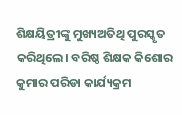ଶିକ୍ଷୟିତ୍ରୀଙ୍କୁ ମୁଖ୍ୟଅତିଥି ପୁରସ୍କୃତ କରିଥିଲେ। ବରିଷ୍ଠ ଶିକ୍ଷକ କିଶୋର କୁମାର ପରିଡା କାର୍ଯ୍ୟକ୍ରମ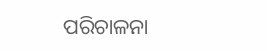ପରିଚାଳନା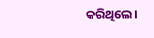କରିଥିଲେ।